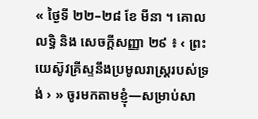« ថ្ងៃទី ២២–២៨ ខែ មីនា ។ គោលលទ្ធិ និង សេចក្តីសញ្ញា ២៩ ៖ ‹ ព្រះយេស៊ូវគ្រីស្ទនឹងប្រមូលរាស្ត្ររបស់ទ្រង់ › » ចូរមកតាមខ្ញុំ—សម្រាប់សា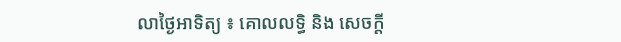លាថ្ងៃអាទិត្យ ៖ គោលលទ្ធិ និង សេចក្តី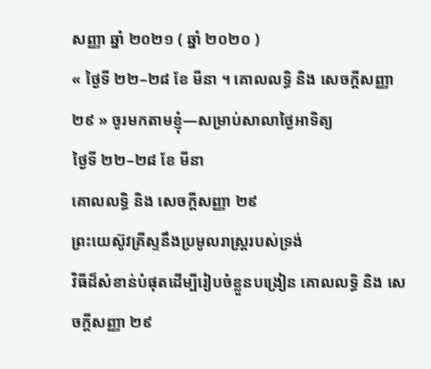សញ្ញា ឆ្នាំ ២០២១ ( ឆ្នាំ ២០២០ )
« ថ្ងៃទី ២២–២៨ ខែ មីនា ។ គោលលទ្ធិ និង សេចក្តីសញ្ញា ២៩ » ចូរមកតាមខ្ញុំ—សម្រាប់សាលាថ្ងៃអាទិត្យ
ថ្ងៃទី ២២–២៨ ខែ មីនា
គោលលទ្ធិ និង សេចក្តីសញ្ញា ២៩
ព្រះយេស៊ូវគ្រីស្ទនឹងប្រមូលរាស្ត្ររបស់ទ្រង់
វិធីដ៏សំខាន់បំផុតដើម្បីរៀបចំខ្លួនបង្រៀន គោលលទ្ធិ និង សេចក្តីសញ្ញា ២៩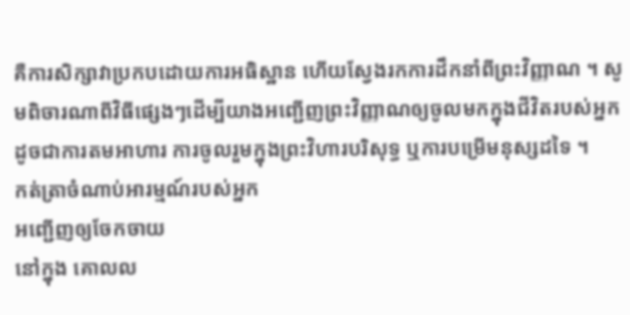គឺការសិក្សាវាប្រកបដោយការអធិស្ឋាន ហើយស្វែងរកការដឹកនាំពីព្រះវិញ្ញាណ ។ សូមពិចារណាពីវិធីផ្សេងៗដើម្បីយាងអញ្ជើញព្រះវិញ្ញាណឲ្យចូលមកក្នុងជីវិតរបស់អ្នក ដូចជាការតមអាហារ ការចូលរួមក្នុងព្រះវិហារបរិសុទ្ធ ឬការបម្រើមនុស្សដទៃ ។
កត់ត្រាចំណាប់អារម្មណ៍របស់អ្នក
អញ្ជើញឲ្យចែកចាយ
នៅក្នុង គោលល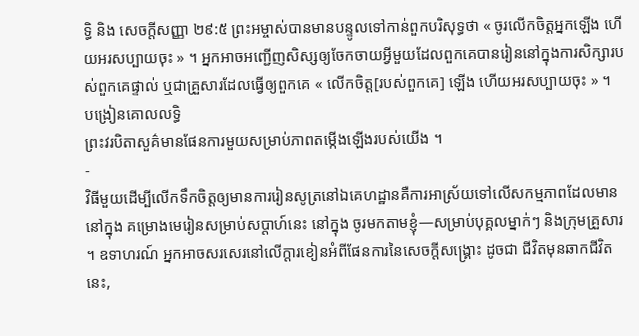ទ្ធិ និង សេចក្តីសញ្ញា ២៩:៥ ព្រះអម្ចាស់បានមានបន្ទូលទៅកាន់ពួកបរិសុទ្ធថា « ចូរលើកចិត្តអ្នកឡើង ហើយអរសប្បាយចុះ » ។ អ្នកអាចអញ្ជើញសិស្សឲ្យចែកចាយអ្វីមួយដែលពួកគេបានរៀននៅក្នុងការសិក្សារបស់ពួកគេផ្ទាល់ ឬជាគ្រួសារដែលធ្វើឲ្យពួកគេ « លើកចិត្ត[របស់ពួកគេ] ឡើង ហើយអរសប្បាយចុះ » ។
បង្រៀនគោលលទ្ធិ
ព្រះវរបិតាសួគ៌មានផែនការមួយសម្រាប់ភាពតម្កើងឡើងរបស់យើង ។
-
វិធីមួយដើម្បីលើកទឹកចិត្តឲ្យមានការរៀនសូត្រនៅឯគេហដ្ឋានគឺការអាស្រ័យទៅលើសកម្មភាពដែលមាននៅក្នុង គម្រោងមេរៀនសម្រាប់សប្ដាហ៍នេះ នៅក្នុង ចូរមកតាមខ្ញុំ—សម្រាប់បុគ្គលម្នាក់ៗ និងក្រុមគ្រួសារ ។ ឧទាហរណ៍ អ្នកអាចសរសេរនៅលើក្ដារខៀនអំពីផែនការនៃសេចក្ដីសង្គ្រោះ ដូចជា ជីវិតមុនឆាកជីវិតនេះ,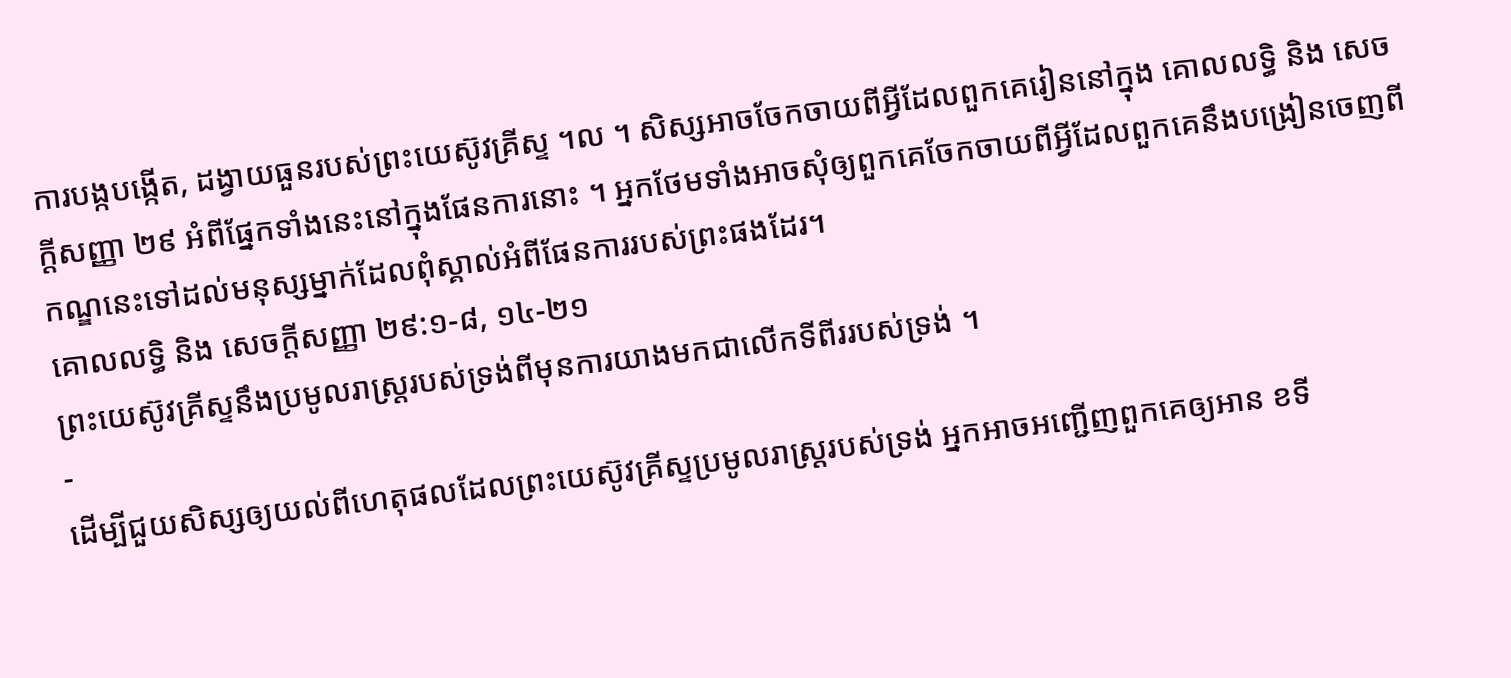ការបង្កបង្កើត, ដង្វាយធួនរបស់ព្រះយេស៊ូវគ្រីស្ទ ។ល ។ សិស្សអាចចែកចាយពីអ្វីដែលពួកគេរៀននៅក្នុង គោលលទ្ធិ និង សេចក្តីសញ្ញា ២៩ អំពីផ្នែកទាំងនេះនៅក្នុងផែនការនោះ ។ អ្នកថែមទាំងអាចសុំឲ្យពួកគេចែកចាយពីអ្វីដែលពួកគេនឹងបង្រៀនចេញពីកណ្ឌនេះទៅដល់មនុស្សម្នាក់ដែលពុំស្គាល់អំពីផែនការរបស់ព្រះផងដែរ។
គោលលទ្ធិ និង សេចក្តីសញ្ញា ២៩:១-៨, ១៤-២១
ព្រះយេស៊ូវគ្រីស្ទនឹងប្រមូលរាស្ត្ររបស់ទ្រង់ពីមុនការយាងមកជាលើកទីពីររបស់ទ្រង់ ។
-
ដើម្បីជួយសិស្សឲ្យយល់ពីហេតុផលដែលព្រះយេស៊ូវគ្រីស្ទប្រមូលរាស្ត្ររបស់ទ្រង់ អ្នកអាចអញ្ជើញពួកគេឲ្យអាន ខទី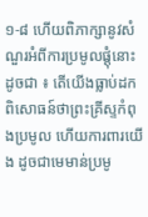១-៨ ហើយពិភាក្សានូវសំណួរអំពីការប្រមូលផ្ដុំនោះ ដូចជា ៖ តើយើងធ្លាប់ដកពិសោធន៍ថាព្រះគ្រីស្ទកំពុងប្រមូល ហើយការពារយើង ដូចជាមេមាន់ប្រមូ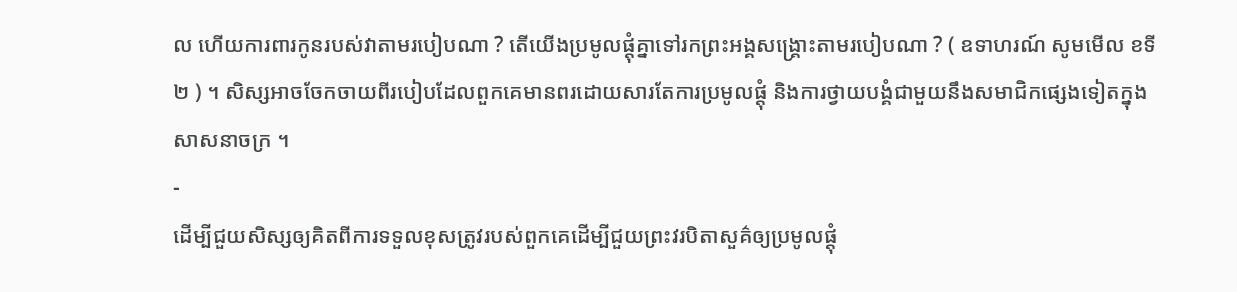ល ហើយការពារកូនរបស់វាតាមរបៀបណា ? តើយើងប្រមូលផ្ដុំគ្នាទៅរកព្រះអង្គសង្គ្រោះតាមរបៀបណា ? ( ឧទាហរណ៍ សូមមើល ខទី ២ ) ។ សិស្សអាចចែកចាយពីរបៀបដែលពួកគេមានពរដោយសារតែការប្រមូលផ្ដុំ និងការថ្វាយបង្គំជាមួយនឹងសមាជិកផ្សេងទៀតក្នុងសាសនាចក្រ ។
-
ដើម្បីជួយសិស្សឲ្យគិតពីការទទួលខុសត្រូវរបស់ពួកគេដើម្បីជួយព្រះវរបិតាសួគ៌ឲ្យប្រមូលផ្ដុំ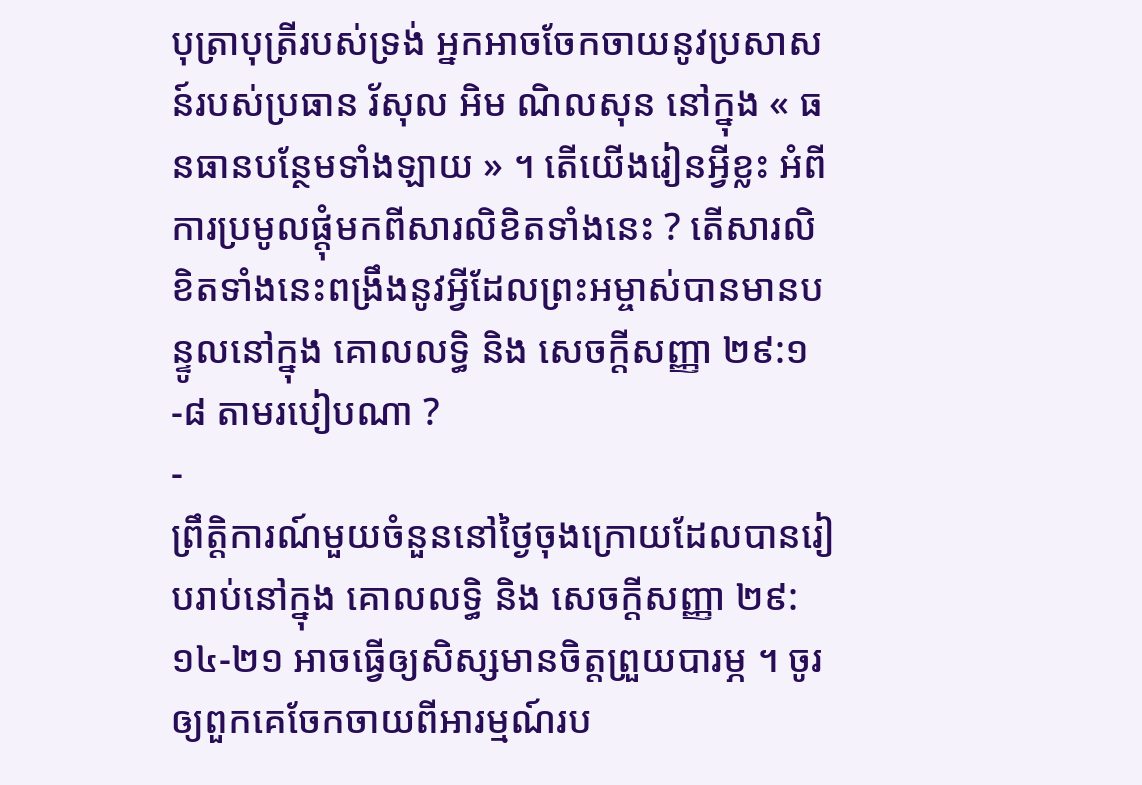បុត្រាបុត្រីរបស់ទ្រង់ អ្នកអាចចែកចាយនូវប្រសាសន៍របស់ប្រធាន រ័សុល អិម ណិលសុន នៅក្នុង « ធនធានបន្ថែមទាំងឡាយ » ។ តើយើងរៀនអ្វីខ្លះ អំពីការប្រមូលផ្ដុំមកពីសារលិខិតទាំងនេះ ? តើសារលិខិតទាំងនេះពង្រឹងនូវអ្វីដែលព្រះអម្ចាស់បានមានបន្ទូលនៅក្នុង គោលលទ្ធិ និង សេចក្ដីសញ្ញា ២៩:១-៨ តាមរបៀបណា ?
-
ព្រឹត្តិការណ៍មួយចំនួននៅថ្ងៃចុងក្រោយដែលបានរៀបរាប់នៅក្នុង គោលលទ្ធិ និង សេចក្ដីសញ្ញា ២៩:១៤-២១ អាចធ្វើឲ្យសិស្សមានចិត្តព្រួយបារម្ភ ។ ចូរឲ្យពួកគេចែកចាយពីអារម្មណ៍រប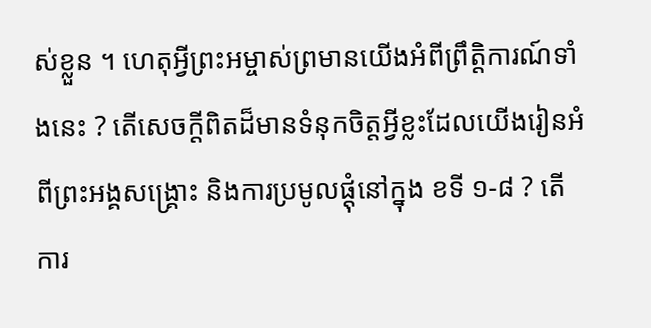ស់ខ្លួន ។ ហេតុអ្វីព្រះអម្ចាស់ព្រមានយើងអំពីព្រឹត្តិការណ៍ទាំងនេះ ? តើសេចក្ដីពិតដ៏មានទំនុកចិត្តអ្វីខ្លះដែលយើងរៀនអំពីព្រះអង្គសង្គ្រោះ និងការប្រមូលផ្ដុំនៅក្នុង ខទី ១-៨ ? តើការ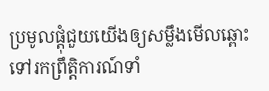ប្រមូលផ្ដុំជួយយើងឲ្យសម្លឹងមើលឆ្ពោះទៅរកព្រឹត្តិការណ៍ទាំ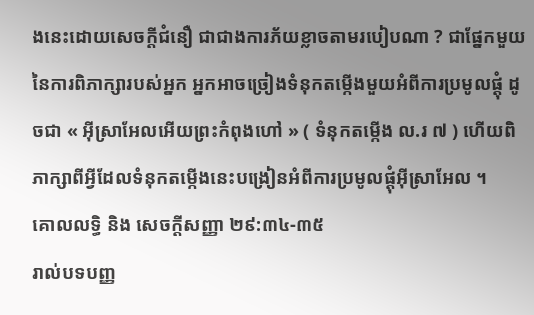ងនេះដោយសេចក្ដីជំនឿ ជាជាងការភ័យខ្លាចតាមរបៀបណា ? ជាផ្នែកមួយនៃការពិភាក្សារបស់អ្នក អ្នកអាចច្រៀងទំនុកតម្កើងមួយអំពីការប្រមូលផ្ដុំ ដូចជា « អ៊ីស្រាអែលអើយព្រះកំពុងហៅ » ( ទំនុកតម្កើង ល.រ ៧ ) ហើយពិភាក្សាពីអ្វីដែលទំនុកតម្កើងនេះបង្រៀនអំពីការប្រមូលផ្ដុំអ៊ីស្រាអែល ។
គោលលទ្ធិ និង សេចក្តីសញ្ញា ២៩:៣៤-៣៥
រាល់បទបញ្ញ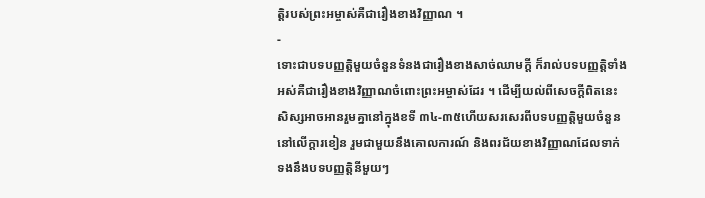ត្តិរបស់ព្រះអម្ចាស់គឺជារឿងខាងវិញ្ញាណ ។
-
ទោះជាបទបញ្ញត្តិមួយចំនួនទំនងជារឿងខាងសាច់ឈាមក្ដី ក៏រាល់បទបញ្ញត្តិទាំងអស់គឺជារឿងខាងវិញ្ញាណចំពោះព្រះអម្ចាស់ដែរ ។ ដើម្បីយល់ពីសេចក្ដីពិតនេះ សិស្សអាចអានរួមគ្នានៅក្នុងខទី ៣៤-៣៥ហើយសរសេរពីបទបញ្ញត្តិមួយចំនួននៅលើក្ដារខៀន រួមជាមួយនឹងគោលការណ៍ និងពរជ័យខាងវិញ្ញាណដែលទាក់ទងនឹងបទបញ្ញត្តិនីមួយៗ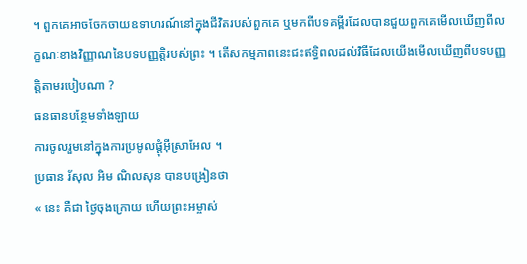។ ពួកគេអាចចែកចាយឧទាហរណ៍នៅក្នុងជីវិតរបស់ពួកគេ ឬមកពីបទគម្ពីរដែលបានជួយពួកគេមើលឃើញពីលក្ខណៈខាងវិញ្ញាណនៃបទបញ្ញត្តិរបស់ព្រះ ។ តើសកម្មភាពនេះជះឥទ្ធិពលដល់វិធីដែលយើងមើលឃើញពីបទបញ្ញត្តិតាមរបៀបណា ?
ធនធានបន្ថែមទាំងឡាយ
ការចូលរួមនៅក្នុងការប្រមូលផ្ដុំអ៊ីស្រាអែល ។
ប្រធាន រ័សុល អិម ណិលសុន បានបង្រៀនថា
« នេះ គឺជា ថ្ងៃចុងក្រោយ ហើយព្រះអម្ចាស់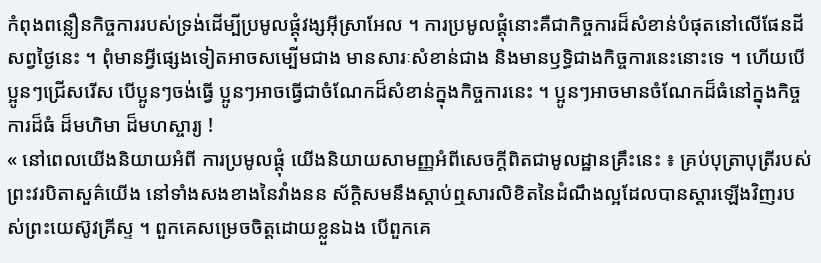កំពុងពន្លឿនកិច្ចការរបស់ទ្រង់ដើម្បីប្រមូលផ្ដុំវង្សអ៊ីស្រាអែល ។ ការប្រមូលផ្ដុំនោះគឺជាកិច្ចការដ៏សំខាន់បំផុតនៅលើផែនដីសព្វថ្ងៃនេះ ។ ពុំមានអ្វីផ្សេងទៀតអាចសម្បើមជាង មានសារៈសំខាន់ជាង និងមានឫទ្ធិជាងកិច្ចការនេះនោះទេ ។ ហើយបើប្អូនៗជ្រើសរើស បើប្អូនៗចង់ធ្វើ ប្អូនៗអាចធ្វើជាចំណែកដ៏សំខាន់ក្នុងកិច្ចការនេះ ។ ប្អូនៗអាចមានចំណែកដ៏ធំនៅក្នុងកិច្ចការដ៏ធំ ដ៏មហិមា ដ៏មហស្ចារ្យ !
« នៅពេលយើងនិយាយអំពី ការប្រមូលផ្ដុំ យើងនិយាយសាមញ្ញអំពីសេចក្ដីពិតជាមូលដ្ឋានគ្រឹះនេះ ៖ គ្រប់បុត្រាបុត្រីរបស់ព្រះវរបិតាសួគ៌យើង នៅទាំងសងខាងនៃវាំងនន ស័ក្ដិសមនឹងស្ដាប់ឮសារលិខិតនៃដំណឹងល្អដែលបានស្ដារឡើងវិញរបស់ព្រះយេស៊ូវគ្រីស្ទ ។ ពួកគេសម្រេចចិត្តដោយខ្លួនឯង បើពួកគេ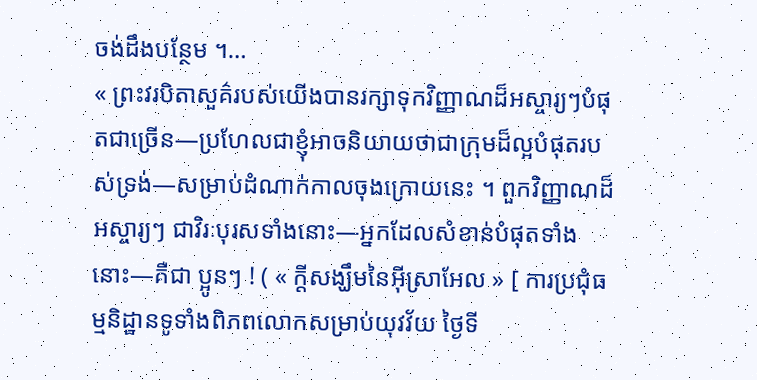ចង់ដឹងបន្ថែម ។…
« ព្រះវរបិតាសួគ៌របស់យើងបានរក្សាទុកវិញ្ញាណដ៏អស្ចារ្យៗបំផុតជាច្រើន—ប្រហែលជាខ្ញុំអាចនិយាយថាជាក្រុមដ៏ល្អបំផុតរបស់ទ្រង់—សម្រាប់ដំណាក់កាលចុងក្រោយនេះ ។ ពួកវិញ្ញាណដ៏អស្ចារ្យៗ ជាវិរៈបុរសទាំងនោះ—អ្នកដែលសំខាន់បំផុតទាំងនោះ—គឺជា ប្អូនៗ ! ( « ក្តីសង្ឃឹមនៃអ៊ីស្រាអែល » [ ការប្រជុំធម្មនិដ្ឋានទូទាំងពិភពលោកសម្រាប់យុវវ័យ ថ្ងៃទី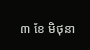៣ ខែ មិថុនា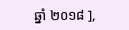ឆ្នាំ ២០១៨ ],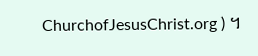ChurchofJesusChrist.org ) ។